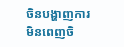ចិនបង្ហាញការមិនពេញចិ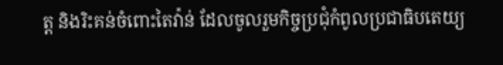ត្ត និងរិះគន់ចំពោះតៃវ៉ាន់ ដែលចូលរួមកិច្ចប្រជុំកំពូលប្រជាធិបតេយ្យ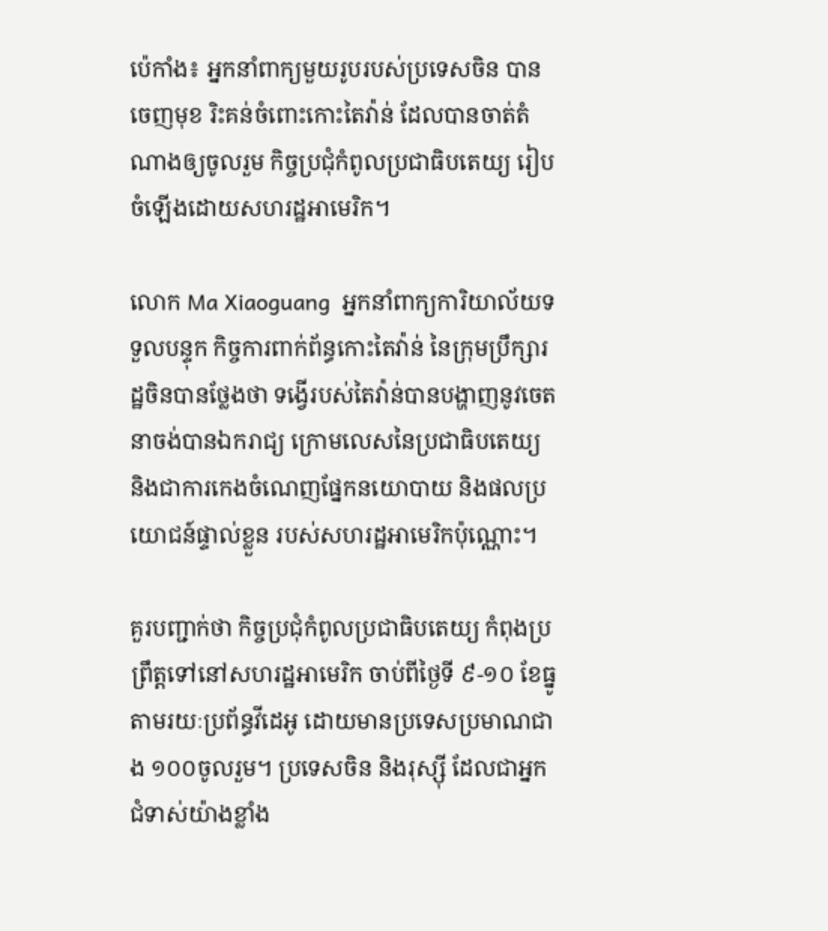ប៉េកាំង៖ អ្នកនាំពាក្យមួយរូបរបស់ប្រទេសចិន បានចេញមុខ រិះគន់ចំពោះកោះតៃវ៉ាន់ ដែលបានចាត់តំណាងឲ្យចូលរួម កិច្ចប្រជុំកំពូលប្រជាធិបតេយ្យ រៀបចំឡើងដោយសហរដ្ឋអាមេរិក។

លោក Ma Xiaoguang  អ្នកនាំពាក្យការិយាល័យទទួលបន្ទុក កិច្ចការពាក់ព័ន្ធកោះតៃវ៉ាន់ នៃក្រុមប្រឹក្សារដ្ឋចិនបានថ្លែងថា ទង្វើរបស់តៃវ៉ាន់បានបង្ហាញនូវចេតនាចង់បានឯករាជ្យ ក្រោមលេសនៃប្រជាធិបតេយ្យ និងជាការកេងចំណេញផ្នែកនយោបាយ និងផលប្រយោជន៍ផ្ទាល់ខ្លួន របស់សហរដ្ឋអាមេរិកប៉ុណ្ណោះ។

គួរបញ្ជាក់ថា កិច្ចប្រជុំកំពូលប្រជាធិបតេយ្យ កំពុងប្រព្រឹត្តទៅនៅសហរដ្ឋអាមេរិក ចាប់ពីថ្ងៃទី ៩-១០ ខែធ្នូ តាមរយៈប្រព័ន្ធវីដេអូ ដោយមានប្រទេសប្រមាណជាង ១០០ចូលរួម។ ប្រទេសចិន និងរុស្ស៊ី ដែលជាអ្នកជំទាស់យ៉ាងខ្លាំង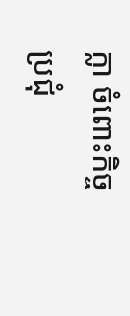ក្លា ចំពោះកិច្ចប្រជុំ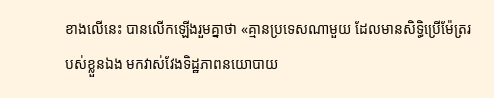ខាងលើនេះ បានលើកឡើងរួមគ្នាថា «គ្មានប្រទេសណាមួយ ដែលមានសិទ្ធិប្រើម៉ែត្ររបស់ខ្លួនឯង មកវាស់វែងទិដ្ឋភាពនយោបាយ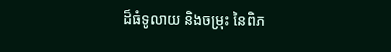ដ៏ធំទូលាយ និងចម្រុះ នៃពិភ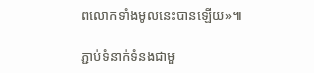ពលោកទាំងមូលនេះបានឡើយ»៕

ភ្ជាប់ទំនាក់ទំនងជាមួ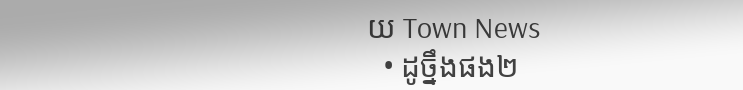យ Town News
  • ដូច្នឹងផង២